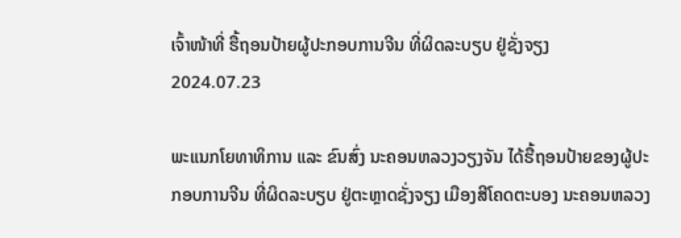ເຈົ້າໜ້າທີ່ ຮື້ຖອນປ້າຍຜູ້ປະກອບການຈີນ ທີ່ຜິດລະບຽບ ຢູ່ຊັ່ງຈຽງ
2024.07.23

ພະແນກໂຍທາທິການ ແລະ ຂົນສົ່ງ ນະຄອນຫລວງວຽງຈັນ ໄດ້ຮື້ຖອນປ້າຍຂອງຜູ້ປະກອບການຈີນ ທີ່ຜິດລະບຽບ ຢູ່ຕະຫຼາດຊັ່ງຈຽງ ເມືອງສີໂຄດຕະບອງ ນະຄອນຫລວງ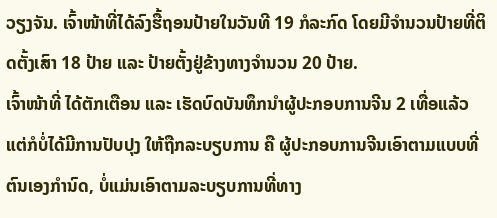ວຽງຈັນ. ເຈົ້າໜ້າທີ່ໄດ້ລົງຮື້ຖອນປ້າຍໃນວັນທີ 19 ກໍລະກົດ ໂດຍມີຈໍານວນປ້າຍທີ່ຕິດຕັ້ງເສົາ 18 ປ້າຍ ແລະ ປ້າຍຕັ້ງຢູ່ຂ້າງທາງຈໍານວນ 20 ປ້າຍ.
ເຈົ້າໜ້າທີ່ ໄດ້ຕັກເຕືອນ ແລະ ເຮັດບົດບັນທຶກນໍາຜູ້ປະກອບການຈີນ 2 ເທື່ອແລ້ວ ແຕ່ກໍບໍ່ໄດ້ມີການປັບປຸງ ໃຫ້ຖືກລະບຽບການ ຄື ຜູ້ປະກອບການຈີນເອົາຕາມແບບທີ່ຕົນເອງກໍານົດ, ບໍ່ແມ່ນເອົາຕາມລະບຽບການທີ່ທາງ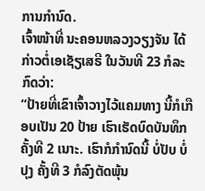ການກໍານົດ.
ເຈົ້າໜ້າທີ່ ນະຄອນຫລວງວຽງຈັນ ໄດ້ກ່າວຕໍ່ເອເຊັຽເສຣີ ໃນວັນທີ 23 ກໍລະກົດວ່າ:
“ປ້າຍທີ່ເຂົາເຈົ້າວາງໄວ້ແຄມທາງ ນີ້ກໍເກືອບເປັນ 20 ປ້າຍ ເຮົາເຮັດບົດບັນທຶກຄັ້ງທີ 2 ເນາະ. ເຮົາກໍກໍານົດນີ້ ບໍ່ປັບ ບໍ່ປຸງ ຄັ້ງທີ 3 ກໍລົງຕັດພຸ້ນ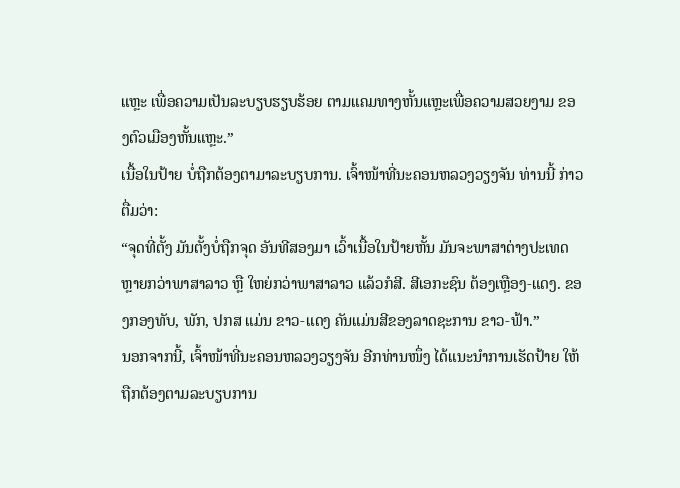ແຫຼະ ເພື່ອຄວາມເປັນລະບຽບຮຽບຮ້ອຍ ຕາມແຄມທາງຫັ້ນແຫຼະເພື່ອຄວາມສວຍງາມ ຂອງຕົວເມືອງຫັ້ນແຫຼະ.”
ເນື້ອໃນປ້າຍ ບໍ່ຖືກຕ້ອງຕາມາລະບຽບການ. ເຈົ້າໜ້າທີ່ນະຄອນຫລວງວຽງຈັນ ທ່ານນີ້ ກ່າວຕື່ມວ່າ:
“ຈຸດທີ່ຕັ້ງ ມັນຕັ້ງບໍ່ຖືກຈຸດ ອັນທີສອງມາ ເວົ້າເນື້ອໃນປ້າຍຫັ້ນ ມັນຈະພາສາຕ່າງປະເທດ ຫຼາຍກວ່າພາສາລາວ ຫຼື ໃຫຍ່ກວ່າພາສາລາວ ແລ້ວກໍສີ. ສີເອກະຊົນ ຕ້ອງເຫຼືອງ-ແດງ. ຂອງກອງທັບ, ພັກ, ປກສ ແມ່ນ ຂາວ-ແດງ ຄັນແມ່ນສີຂອງລາດຊະການ ຂາວ-ຟ້າ.”
ນອກຈາກນີ້, ເຈົ້າໜ້າທີ່ນະຄອນຫລວງວຽງຈັນ ອີກທ່ານໜຶ່ງ ໄດ້ແນະນໍາການເຮັດປ້າຍ ໃຫ້ຖືກຕ້ອງຕາມລະບຽບການ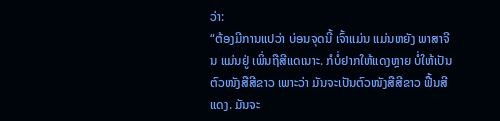ວ່າ:
“ຕ້ອງມີການແປວ່າ ບ່ອນຈຸດນີ້ ເຈົ້າແມ່ນ ແມ່ນຫຍັງ ພາສາຈີນ ແມ່ນຢູ່ ເພິ່ນຖືສີແດເນາະ. ກໍບໍ່ຢາກໃຫ້ແດງຫຼາຍ ບໍ່ໃຫ້ເປັນຕົວໜັງສືສີຂາວ ເພາະວ່າ ມັນຈະເປັນຕົວໜັງສືສີຂາວ ຟື້ນສີແດງ. ມັນຈະ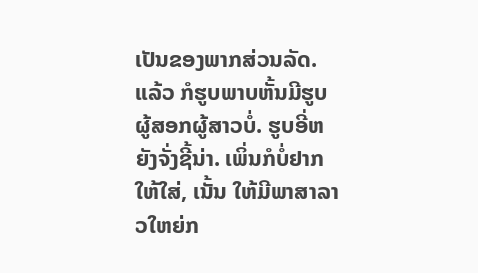ເປັນຂອງພາກສ່ວນລັດ. ແລ້ວ ກໍຮູບພາບຫັ້ນມີຮູບຜູ້ສອກຜູ້ສາວບໍ່. ຮູບອີ່ຫຍັງຈັ່ງຊີ້ນ່າ. ເພິ່ນກໍບໍ່ຢາກໃຫ້ໃສ່, ເນັ້ນ ໃຫ້ມີພາສາລາວໃຫຍ່ກ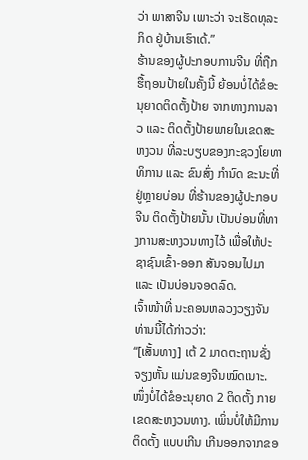ວ່າ ພາສາຈີນ ເພາະວ່າ ຈະເຮັດທຸລະກິດ ຢູ່ບ້ານເຮົາເດ້.”
ຮ້ານຂອງຜູ້ປະກອບການຈີນ ທີ່ຖືກຮື້ຖອນປ້າຍໃນຄັ້ງນີ້ ຍ້ອນບໍ່ໄດ້ຂໍອະນຸຍາດຕິດຕັ້ງປ້າຍ ຈາກທາງການລາວ ແລະ ຕິດຕັ້ງປ້າຍພາຍໃນເຂດສະຫງວນ ທີ່ລະບຽບຂອງກະຊວງໂຍທາທິການ ແລະ ຂົນສົ່ງ ກໍານົດ ຂະນະທີ່ ຢູ່ຫຼາຍບ່ອນ ທີ່ຮ້ານຂອງຜູ້ປະກອບຈີນ ຕິດຕັ້ງປ້າຍນັ້ນ ເປັນບ່ອນທີ່ທາງການສະຫງວນທາງໄວ້ ເພື່ອໃຫ້ປະຊາຊົນເຂົ້າ-ອອກ ສັນຈອນໄປມາ ແລະ ເປັນບ່ອນຈອດລົດ.
ເຈົ້າໜ້າທີ່ ນະຄອນຫລວງວຽງຈັນ ທ່ານນີ້ໄດ້ກ່າວວ່າ:
“[ເສັ້ນທາງ] ເຕ້ 2 ມາດຕະຖານຊັ່ງຈຽງຫັ້ນ ແມ່ນຂອງຈີນໝົດເນາະ. ໜຶ່ງບໍ່ໄດ້ຂໍອະນຸຍາດ 2 ຕິດຕັ້ງ ກາຍເຂດສະຫງວນທາງ. ເພິ່ນບໍ່ໃຫ້ມີການຕິດຕັ້ງ ແບບເກີນ ເກີນອອກຈາກຂອ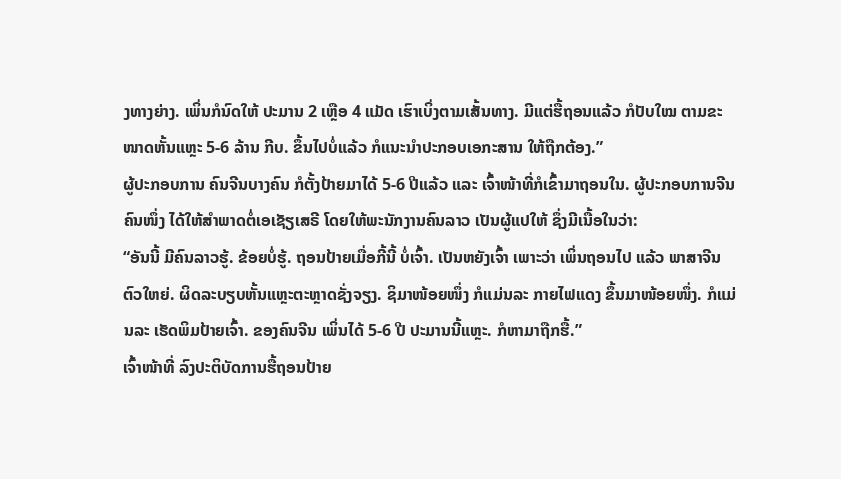ງທາງຍ່າງ. ເພິ່ນກໍນົດໃຫ້ ປະມານ 2 ເຫຼືອ 4 ແມັດ ເຮົາເບິ່ງຕາມເສັ້ນທາງ. ມີແຕ່ຮື້ຖອນແລ້ວ ກໍປັບໃໝ ຕາມຂະໜາດຫັ້ນແຫຼະ 5-6 ລ້ານ ກີບ. ຂຶ້ນໄປບໍ່ແລ້ວ ກໍແນະນໍາປະກອບເອກະສານ ໃຫ້ຖືກຕ້ອງ.”
ຜູ້ປະກອບການ ຄົນຈີນບາງຄົນ ກໍຕັ້ງປ້າຍມາໄດ້ 5-6 ປີແລ້ວ ແລະ ເຈົ້າໜ້າທີ່ກໍເຂົ້າມາຖອນໃນ. ຜູ້ປະກອບການຈີນຄົນໜຶ່ງ ໄດ້ໃຫ້ສໍາພາດຕໍ່ເອເຊັຽເສຣີ ໂດຍໃຫ້ພະນັກງານຄົນລາວ ເປັນຜູ້ແປໃຫ້ ຊຶ່ງມີເນື້ອໃນວ່າ:
“ອັນນີ້ ມີຄົນລາວຮູ້. ຂ້ອຍບໍ່ຮູ້. ຖອນປ້າຍເມື່ອກີ້ນີ້ ບໍ່ເຈົ້າ. ເປັນຫຍັງເຈົ້າ ເພາະວ່າ ເພິ່ນຖອນໄປ ແລ້ວ ພາສາຈີນ ຕົວໃຫຍ່. ຜິດລະບຽບຫັ້ນແຫຼະຕະຫຼາດຊັ່ງຈຽງ. ຊິມາໜ້ອຍໜຶ່ງ ກໍແມ່ນລະ ກາຍໄຟແດງ ຂຶ້ນມາໜ້ອຍໜຶ່ງ. ກໍແມ່ນລະ ເຮັດພິມປ້າຍເຈົ້າ. ຂອງຄົນຈີນ ເພິ່ນໄດ້ 5-6 ປີ ປະມານນີ້ແຫຼະ. ກໍຫາມາຖືກຮື້.”
ເຈົ້າໜ້າທີ່ ລົງປະຕິບັດການຮື້ຖອນປ້າຍ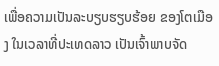ເພື່ອຄວາມເປັນລະບຽບຮຽບຮ້ອຍ ຂອງໂຕເມືອງ ໃນເວລາທີ່ປະເທດລາວ ເປັນເຈົ້າພາບຈັດ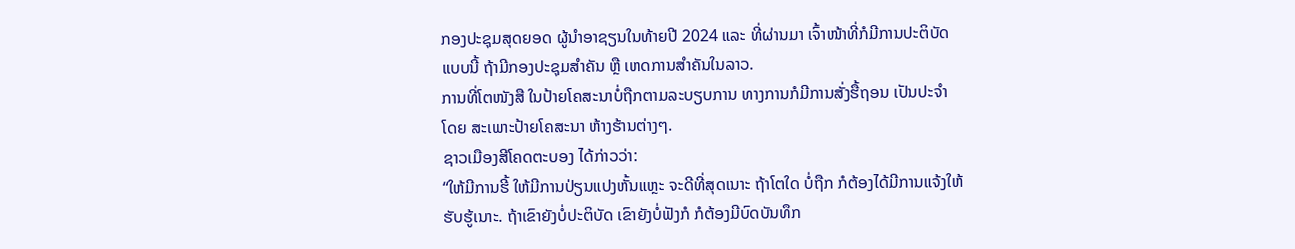ກອງປະຊຸມສຸດຍອດ ຜູ້ນໍາອາຊຽນໃນທ້າຍປີ 2024 ແລະ ທີ່ຜ່ານມາ ເຈົ້າໜ້າທີ່ກໍມີການປະຕິບັດແບບນີ້ ຖ້າມີກອງປະຊຸມສໍາຄັນ ຫຼື ເຫດການສໍາຄັນໃນລາວ.
ການທີ່ໂຕໜັງສື ໃນປ້າຍໂຄສະນາບໍ່ຖືກຕາມລະບຽບການ ທາງການກໍມີການສັ່ງຮື້ຖອນ ເປັນປະຈໍາ ໂດຍ ສະເພາະປ້າຍໂຄສະນາ ຫ້າງຮ້ານຕ່າງໆ.
ຊາວເມືອງສີໂຄດຕະບອງ ໄດ້ກ່າວວ່າ:
“ໃຫ້ມີການຮີ້ ໃຫ້ມີການປ່ຽນແປງຫັ້ນແຫຼະ ຈະດີທີ່ສຸດເນາະ ຖ້າໂຕໃດ ບໍ່ຖືກ ກໍຕ້ອງໄດ້ມີການແຈ້ງໃຫ້ຮັບຮູ້ເນາະ. ຖ້າເຂົາຍັງບໍ່ປະຕິບັດ ເຂົາຍັງບໍ່ຟັງກໍ ກໍຕ້ອງມີບົດບັນທຶກ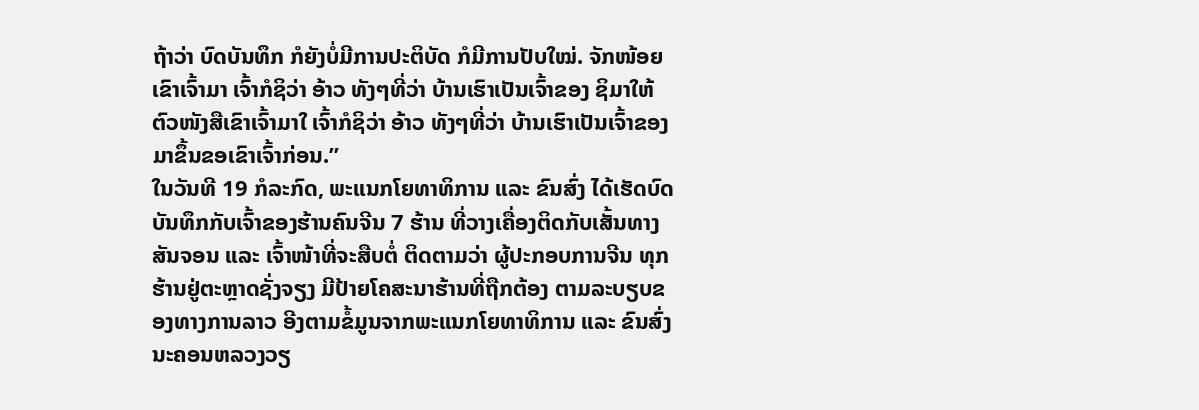ຖ້າວ່າ ບົດບັນທຶກ ກໍຍັງບໍ່ມີການປະຕິບັດ ກໍມີການປັບໃໝ່. ຈັກໜ້ອຍເຂົາເຈົ້າມາ ເຈົ້າກໍຊິວ່າ ອ້າວ ທັງໆທີ່ວ່າ ບ້ານເຮົາເປັນເຈົ້າຂອງ ຊິມາໃຫ້ຕົວໜັງສືເຂົາເຈົ້າມາໃ ເຈົ້າກໍຊິວ່າ ອ້າວ ທັງໆທີ່ວ່າ ບ້ານເຮົາເປັນເຈົ້າຂອງ ມາຂຶ້ນຂອເຂົາເຈົ້າກ່ອນ.”
ໃນວັນທີ 19 ກໍລະກົດ, ພະແນກໂຍທາທິການ ແລະ ຂົນສົ່ງ ໄດ້ເຮັດບົດບັນທຶກກັບເຈົ້າຂອງຮ້ານຄົນຈີນ 7 ຮ້ານ ທີ່ວາງເຄື່ອງຕິດກັບເສັ້ນທາງສັນຈອນ ແລະ ເຈົ້າໜ້າທີ່ຈະສືບຕໍ່ ຕິດຕາມວ່າ ຜູ້ປະກອບການຈີນ ທຸກຮ້ານຢູ່ຕະຫຼາດຊັ່ງຈຽງ ມີປ້າຍໂຄສະນາຮ້ານທີ່ຖືກຕ້ອງ ຕາມລະບຽບຂອງທາງການລາວ ອີງຕາມຂໍ້ມູນຈາກພະແນກໂຍທາທິການ ແລະ ຂົນສົ່ງ ນະຄອນຫລວງວຽ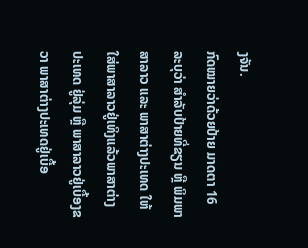ງຈັນ.
ກົດໝາຍວ່າດ້ວຍປ້າຍ ມາດຕາ 16 ລະບຸວ່າ ສໍາລັບປ້າຍທີ່ຂຽນ ຫຼື ພິມພາສາລາວ ແລະ ພາສາຕ່າງປະເທດ ໃຫ້ໃສ່ພາສາລາວຢູ່ເທິງແລ້ວພາສາຕ່າງປະເທດ ຢູ່ລຸ່ມ ຫຼື ພາສາລາວຢູ່ເບື້ອງຂວາ ພາສາຕ່າງປະເທດຢູ່ເບື້ອ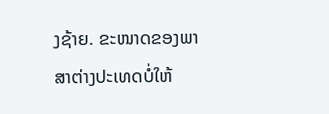ງຊ້າຍ. ຂະໜາດຂອງພາສາຕ່າງປະເທດບໍ່ໃຫ້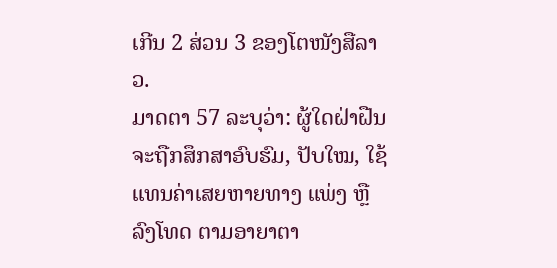ເກີນ 2 ສ່ວນ 3 ຂອງໂຕໜັງສືລາວ.
ມາດຕາ 57 ລະບຸວ່າ: ຜູ້ໃດຝ່າຝືນ ຈະຖືກສຶກສາອົບຮົມ, ປັບໃໝ, ໃຊ້ແທນຄ່າເສຍຫາຍທາງ ແພ່ງ ຫຼື ລົງໂທດ ຕາມອາຍາຕາ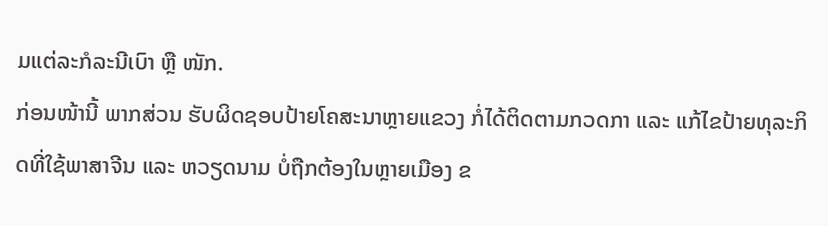ມແຕ່ລະກໍລະນີເບົາ ຫຼື ໜັກ.
ກ່ອນໜ້ານີ້ ພາກສ່ວນ ຮັບຜິດຊອບປ້າຍໂຄສະນາຫຼາຍແຂວງ ກໍ່ໄດ້ຕິດຕາມກວດກາ ແລະ ແກ້ໄຂປ້າຍທຸລະກິດທີ່ໃຊ້ພາສາຈີນ ແລະ ຫວຽດນາມ ບໍ່ຖືກຕ້ອງໃນຫຼາຍເມືອງ ຂ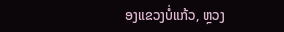ອງແຂວງບໍ່ແກ້ວ, ຫຼວງ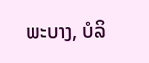ພະບາງ, ບໍລິ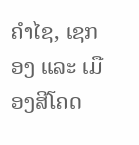ຄຳໄຊ, ເຊກອງ ແລະ ເມືອງສີໂຄດ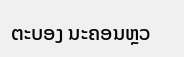ຕະບອງ ນະຄອນຫຼວ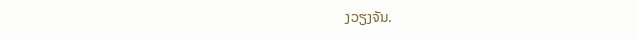ງວຽງຈັນ.